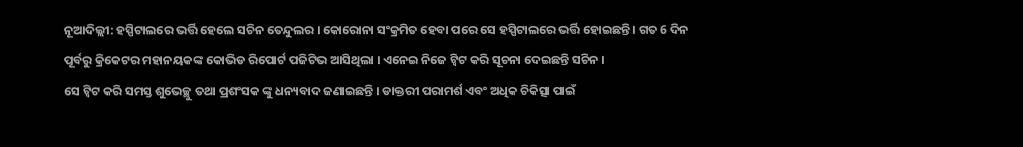ନୂଆଦିଲ୍ଲୀ: ହସ୍ପିଟାଲରେ ଭର୍ତ୍ତି ହେଲେ ସଚିନ ତେନ୍ଦୁଲର । କୋରୋନା ସଂକ୍ରମିତ ହେବା ପରେ ସେ ହସ୍ପିଟାଲରେ ଭର୍ତ୍ତି ହୋଇଛନ୍ତି । ଗତ 6 ଦିନ ପୂର୍ବରୁ କ୍ରିକେଟର ମହାନୟକଙ୍କ କୋଭିଡ ରିପୋର୍ଟ ପଜିଟିଭ ଆସିଥିଲା । ଏନେଇ ନିଜେ ଟ୍ବିଟ କରି ସୂଚନା ଦେଇଛନ୍ତି ସଚିନ ।
ସେ ଟ୍ବିଟ କରି ସମସ୍ତ ଶୁଭେଚ୍ଛୁ ତଥା ପ୍ରଶଂସକ ଙ୍କୁ ଧନ୍ୟବାଦ ଜଣାଇଛନ୍ତି । ଡାକ୍ତରୀ ପରାମର୍ଶ ଏବଂ ଅଧିକ ଚିକିତ୍ସା ପାଇଁ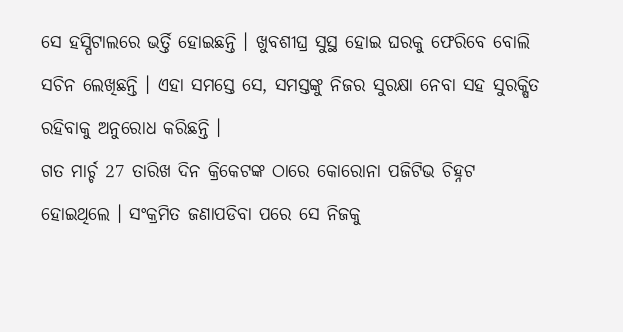ସେ ହସ୍ପିଟାଲରେ ଭର୍ତ୍ତି ହୋଇଛନ୍ତି । ଖୁବଶୀଘ୍ର ସୁସ୍ଥ ହୋଇ ଘରକୁ ଫେରିବେ ବୋଲି ସଚିନ ଲେଖିଛନ୍ତି । ଏହା ସମସ୍ତେ ସେ, ସମସ୍ତଙ୍କୁ ନିଜର ସୁରକ୍ଷା ନେବା ସହ ସୁରକ୍ଷିତ ରହିବାକୁ ଅନୁରୋଧ କରିଛନ୍ତି ।
ଗତ ମାର୍ଚ୍ଚ 27 ତାରିଖ ଦିନ କ୍ରିକେଟଙ୍କ ଠାରେ କୋରୋନା ପଜିଟିଭ ଚିହ୍ନଟ ହୋଇଥିଲେ । ସଂକ୍ରମିତ ଜଣାପଡିବା ପରେ ସେ ନିଜକୁ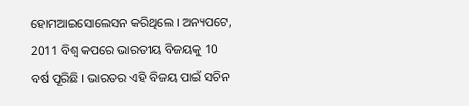ହୋମଆଇସୋଲେସନ କରିଥିଲେ । ଅନ୍ୟପଟେ, 2011 ବିଶ୍ବ କପରେ ଭାରତୀୟ ବିଜୟକୁ 10 ବର୍ଷ ପୂରିଛି । ଭାରତର ଏହି ବିଜୟ ପାଇଁ ସଚିନ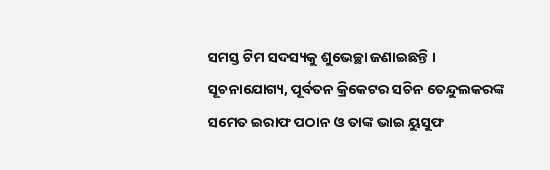ସମସ୍ତ ଟିମ ସଦସ୍ୟକୁ ଶୁଭେଚ୍ଛା ଜଣାଇଛନ୍ତି ।
ସୂଚନାଯୋଗ୍ୟ, ପୂର୍ବତନ କ୍ରିକେଟର ସଚିନ ତେନ୍ଦୁଲକରଙ୍କ ସମେତ ଇରାଫ ପଠାନ ଓ ତାଙ୍କ ଭାଇ ୟୁସୁଫ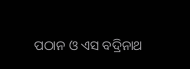ପଠାନ ଓ ଏସ ବଦ୍ରିନାଥ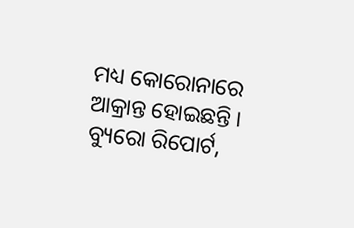ମଧ୍ୟ କୋରୋନାରେ ଆକ୍ରାନ୍ତ ହୋଇଛନ୍ତି ।
ବ୍ୟୁରୋ ରିପୋର୍ଟ,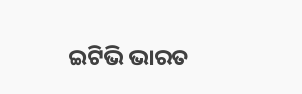ଇଟିଭି ଭାରତ